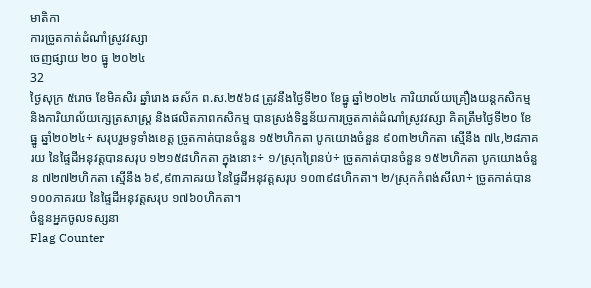មាតិកា
ការច្រូតកាត់ដំណាំស្រូវវស្សា
ចេញផ្សាយ ២០ ធ្នូ ២០២៤
32
ថ្ងៃសុក្រ ៥រោច ខែមិគសិរ ឆ្នាំរោង ឆស័ក ព.ស.២៥៦៨ ត្រូវនឹងថ្ងៃទី២០ ខែធ្នូ ឆ្នាំ២០២៤ ការិយាល័យគ្រឿងយន្តកសិកម្ម និងការិយាល័យក្សេត្រសាស្ត្រ និងផលិតភាពកសិកម្ម បានស្រង់ទិន្នន័យការច្រូតកាត់ដំណាំស្រូវវស្សា គិតត្រឹមថ្ងៃទី២០ ខែធ្នូ ឆ្នាំ២០២៤÷ សរុបរួមទូទាំងខេត្ត ច្រូតកាត់បានចំនួន ១៥២ហិកតា បូកយោងចំនួន ៩០៣២ហិកតា ស្មើនឹង ៧៤,២៨ភាគរយ នៃផ្ទៃដីអនុវត្តបានសរុប ១២១៥៨ហិកតា ក្នុងនោះ÷ ១/ស្រុកព្រៃនប់÷ ច្រូតកាត់បានចំនួន ១៥២ហិកតា បូកយោងចំនួន ៧២៧២ហិកតា ស្មើនឹង ៦៩,៩៣ភាគរយ នៃផ្ទៃដីអនុវត្តសរុប ១០៣៩៨ហិកតា។ ២/ស្រុកកំពង់សីលា÷ ច្រូតកាត់បាន ១០០ភាគរយ នៃផ្ទៃដីអនុវត្តសរុប ១៧៦០ហិកតា។
ចំនួនអ្នកចូលទស្សនា
Flag Counter